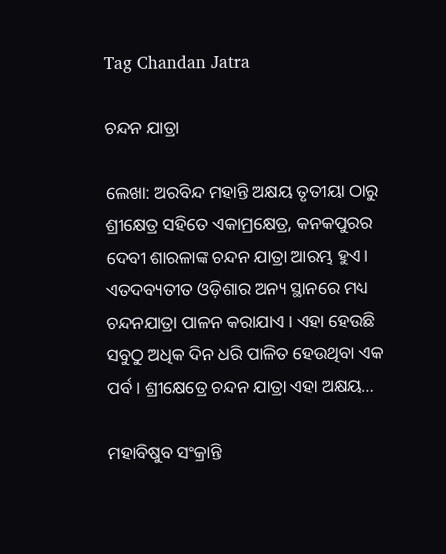Tag Chandan Jatra

ଚନ୍ଦନ ଯାତ୍ରା

ଲେଖା: ଅରବିନ୍ଦ ମହାନ୍ତି ଅକ୍ଷୟ ତୃତୀୟା ଠାରୁ ଶ୍ରୀକ୍ଷେତ୍ର ସହିତେ ଏକାମ୍ରକ୍ଷେତ୍ର, କନକପୁରର ଦେବୀ ଶାରଳାଙ୍କ ଚନ୍ଦନ ଯାତ୍ରା ଆରମ୍ଭ ହୁଏ। ଏତଦବ୍ୟତୀତ ଓଡ଼ିଶାର ଅନ୍ୟ ସ୍ଥାନରେ ମଧ୍ୟ ଚନ୍ଦନଯାତ୍ରା ପାଳନ କରାଯାଏ । ଏହା ହେଉଛି ସବୁଠୁ ଅଧିକ ଦିନ ଧରି ପାଳିତ ହେଉଥିବା ଏକ ପର୍ବ । ଶ୍ରୀକ୍ଷେତ୍ରେ ଚନ୍ଦନ ଯାତ୍ରା ଏହା ଅକ୍ଷୟ…

ମହାବିଷୁବ ସଂକ୍ରାନ୍ତି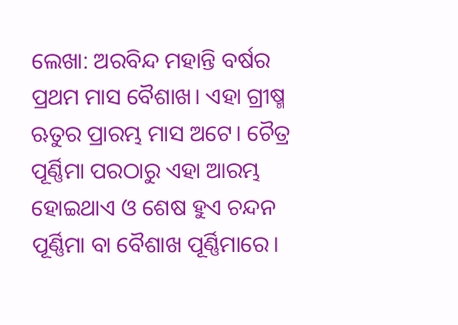ଲେଖା: ଅରବିନ୍ଦ ମହାନ୍ତି ବର୍ଷର ପ୍ରଥମ ମାସ ବୈଶାଖ। ଏହା ଗ୍ରୀଷ୍ମ ଋତୁର ପ୍ରାରମ୍ଭ ମାସ ଅଟେ। ଚୈତ୍ର ପୂର୍ଣ୍ଣିମା ପରଠାରୁ ଏହା ଆରମ୍ଭ ହୋଇଥାଏ ଓ ଶେଷ ହୁଏ ଚନ୍ଦନ ପୂର୍ଣ୍ଣିମା ବା ବୈଶାଖ ପୂର୍ଣ୍ଣିମାରେ।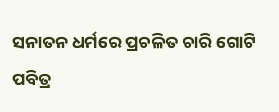ସନାତନ ଧର୍ମରେ ପ୍ରଚଳିତ ଚାରି ଗୋଟି ପବିତ୍ର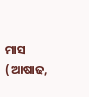ମାସ (ଆଷାଢ,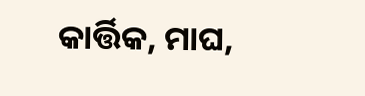କାର୍ତ୍ତିକ, ମାଘ,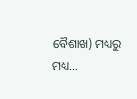ବୈଶାଖ) ମଧ୍ୟରୁ ମଧ୍ୟ…